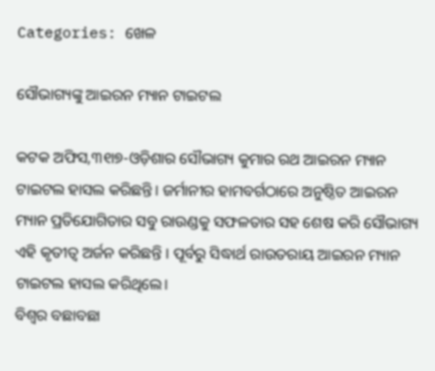Categories: ଖେଳ

ସୌଭାଗ୍ୟଙ୍କୁ ଆଇରନ ମ୍ୟାନ ଟାଇଟଲ

କଟକ ଅଫିସ,୩୧ା୭-ଓଡ଼ିଶାର ସୌଭାଗ୍ୟ କୁମାର ରଥ ଆଇରନ ମ୍ୟାନ ଟାଇଟଲ ହାସଲ କରିଛନ୍ତି। ଜର୍ମାନୀର ହାମବର୍ଗଠାରେ ଅନୁଷ୍ଠିତ ଆଇରନ ମ୍ୟାନ ପ୍ରତିଯୋଗିତାର ସବୁ ରାଉଣ୍ଡକୁ ସଫଳତାର ସହ ଶେଷ କରି ସୌଭାଗ୍ୟ ଏହି କୃତୀତ୍ୱ ଅର୍ଜନ କରିଛନ୍ତି । ପୂର୍ବରୁ ସିଦ୍ଧାର୍ଥ ରାଉତରାୟ ଆଇରନ ମ୍ୟାନ ଟାଇଟଲ ହାସଲ କରିଥିଲେ।
ବିଶ୍ୱର ବଛାବଛା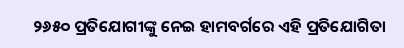୨୬୫୦ ପ୍ରତିଯୋଗୀଙ୍କୁ ନେଇ ହାମବର୍ଗରେ ଏହି ପ୍ରତିଯୋଗିତା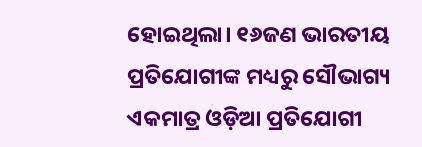ହୋଇଥିଲା। ୧୬ଜଣ ଭାରତୀୟ ପ୍ରତିଯୋଗୀଙ୍କ ମଧ୍ୟରୁ ସୌଭାଗ୍ୟ ଏକମାତ୍ର ଓଡ଼ିଆ ପ୍ରତିଯୋଗୀ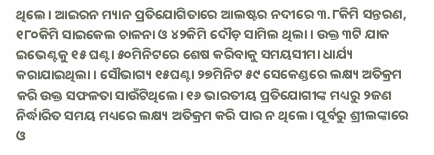ଥିଲେ। ଆଇରନ ମ୍ୟାନ ପ୍ରତିଯୋଗିତାରେ ଆଲଷ୍ଟର ନଦୀରେ ୩.୮କିମି ସନ୍ତରଣ, ୧୮୦କିମି ସାଇକେଲ ଚାଳନା ଓ ୪୨କିମି ଦୌଡ଼ ସାମିଲ ଥିଲା । ଉକ୍ତ ୩ଟି ଯାକ ଇଭେଣ୍ଟକୁ ୧୫ ଘଣ୍ଟା ୫୦ମିନିଟରେ ଶେଷ କରିବାକୁ ସମୟସୀମା ଧାର୍ଯ୍ୟ କରାଯାଇଥିଲା। ସୌଭାଗ୍ୟ ୧୫ଘଣ୍ଟା ୨୭ମିନିଟ ୫୯ ସେକେଣ୍ଡରେ ଲକ୍ଷ୍ୟ ଅତିକ୍ରମ କରି ଉକ୍ତ ସଫଳତା ସାଉଁଟିଥିଲେ। ୧୬ ଭାରତୀୟ ପ୍ରତିଯୋଗୀଙ୍କ ମଧ୍ୟରୁ ୨ଜଣ ନିର୍ଦ୍ଧାରିତ ସମୟ ମଧ୍ୟରେ ଲକ୍ଷ୍ୟ ଅତିକ୍ରମ କରି ପାର ନ ଥିଲେ। ପୂର୍ବରୁ ଶ୍ରୀଲଙ୍କାରେ ଓ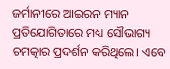ଜର୍ମାନୀରେ ଆଇରନ ମ୍ୟାନ ପ୍ରତିଯୋଗିତାରେ ମଧ୍ୟ ସୌଭାଗ୍ୟ ଚମତ୍କାର ପ୍ରଦର୍ଶନ କରିଥିଲେ। ଏବେ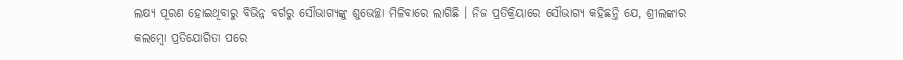ଲକ୍ଷ୍ୟ ପୂରଣ ହୋଇଥିବାରୁ ବିଭିନ୍ନ ବର୍ଗରୁ ସୌଭାଗ୍ୟଙ୍କୁ ଶୁଭେଚ୍ଛା ମିଳିବାରେ ଲାଗିଛି । ନିଜ ପ୍ରତିକ୍ରିୟାରେ ସୌଭାଗ୍ୟ କହିଛନ୍ତି ଯେ, ଶ୍ରୀଲଙ୍କାର କଲମ୍ବୋ ପ୍ରତିଯୋଗିତା ପରେ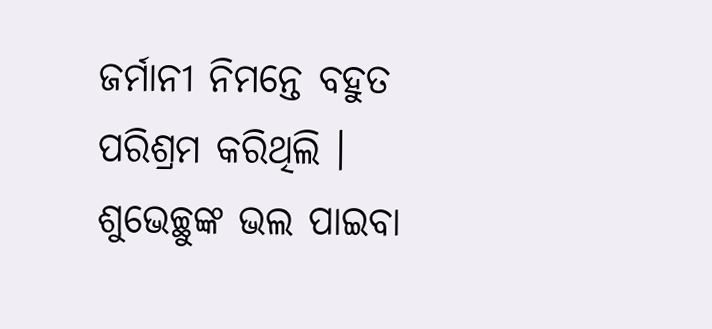ଜର୍ମାନୀ ନିମନ୍ତେ ବହୁତ ପରିଶ୍ରମ କରିଥିଲି । ଶୁଭେଚ୍ଛୁଙ୍କ ଭଲ ପାଇବା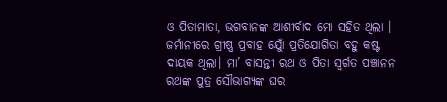ଓ ପିତାମାତା, ଭଗବାନଙ୍କ ଆଶୀର୍ବାଦ ମୋ ସହିତ ଥିଲା । ଜର୍ମାନୀରେ ଗ୍ରୀଷ୍ଣ ପ୍ରବାହ ଯୋୁଁ ପ୍ରତିଯୋଗିତା ବହୁ କଷ୍ଟ ଦାୟକ ଥିଲା। ମା’ ବାସନ୍ତୀ ରଥ ଓ ପିତା ସ୍ବର୍ଗତ ପଞ୍ଚାନନ ରଥଙ୍କ ପୁତ୍ର ସୌଭାଗ୍ୟଙ୍କ ଘର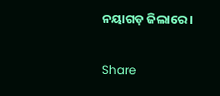ନୟାଗଡ଼ ଜିଲାରେ ।

Share